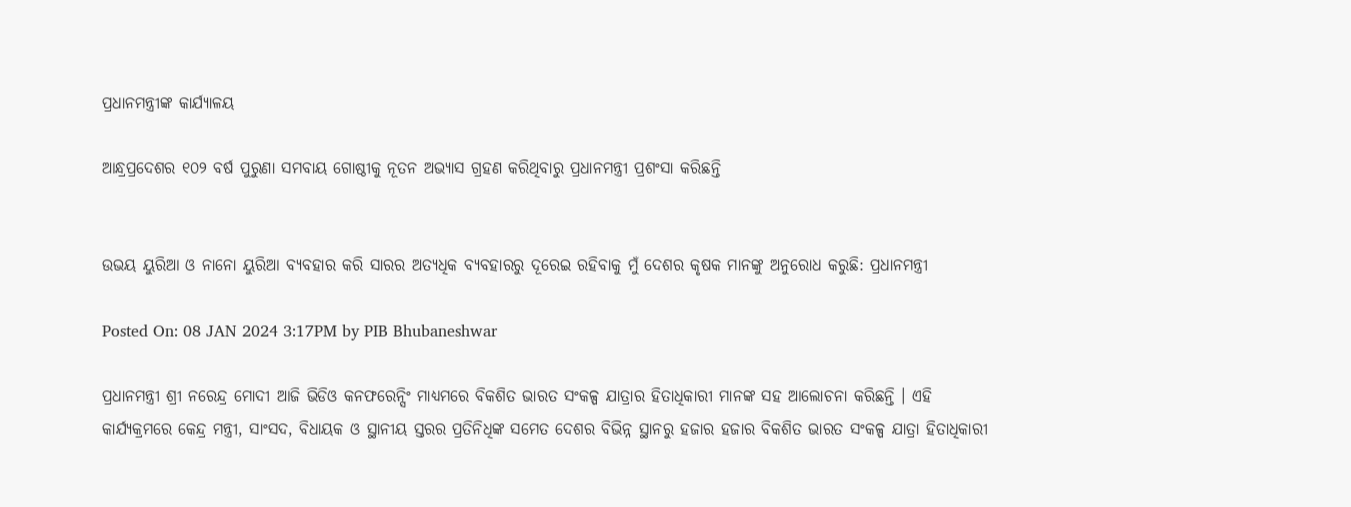ପ୍ରଧାନମନ୍ତ୍ରୀଙ୍କ କାର୍ଯ୍ୟାଳୟ

ଆନ୍ଧ୍ରପ୍ରଦେଶର ୧୦୨ ବର୍ଷ ପୁରୁଣା ସମବାୟ ଗୋଷ୍ଠୀକୁ ନୂତନ ଅଭ୍ୟାସ ଗ୍ରହଣ କରିଥିବାରୁ ପ୍ରଧାନମନ୍ତ୍ରୀ ପ୍ରଶଂସା କରିଛନ୍ତି


ଉଭୟ ୟୁରିଆ ଓ ନାନୋ ୟୁରିଆ ବ୍ୟବହାର କରି ସାରର ଅତ୍ୟଧିକ ବ୍ୟବହାରରୁ ଦୂରେଇ ରହିବାକୁ ମୁଁ ଦେଶର କୃଷକ ମାନଙ୍କୁ ଅନୁରୋଧ କରୁଛି: ପ୍ରଧାନମନ୍ତ୍ରୀ

Posted On: 08 JAN 2024 3:17PM by PIB Bhubaneshwar

ପ୍ରଧାନମନ୍ତ୍ରୀ ଶ୍ରୀ ନରେନ୍ଦ୍ର ମୋଦୀ ଆଜି ଭିଡିଓ କନଫରେନ୍ସିଂ ମାଧ୍ୟମରେ ବିକଶିତ ଭାରତ ସଂକଳ୍ପ ଯାତ୍ରାର ହିତାଧିକାରୀ ମାନଙ୍କ ସହ ଆଲୋଚନା କରିଛନ୍ତି । ଏହି କାର୍ଯ୍ୟକ୍ରମରେ କେନ୍ଦ୍ର ମନ୍ତ୍ରୀ, ସାଂସଦ, ବିଧାୟକ ଓ ସ୍ଥାନୀୟ ସ୍ତରର ପ୍ରତିନିଧିଙ୍କ ସମେତ ଦେଶର ବିଭିନ୍ନ ସ୍ଥାନରୁ ହଜାର ହଜାର ବିକଶିତ ଭାରତ ସଂକଳ୍ପ ଯାତ୍ରା ହିତାଧିକାରୀ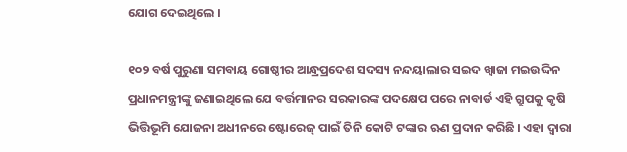ଯୋଗ ଦେଇଥିଲେ ।

୧୦୨ ବର୍ଷ ପୁରୁଣା ସମବାୟ ଗୋଷ୍ଠୀର ଆନ୍ଧ୍ରପ୍ରଦେଶ ସଦସ୍ୟ ନନ୍ଦୟାଲାର ସଇଦ ଖ୍ୱାଜା ମଇଉଦ୍ଦିନ ପ୍ରଧାନମନ୍ତ୍ରୀଙ୍କୁ ଜଣାଇଥିଲେ ଯେ ବର୍ତ୍ତମାନର ସରକାରଙ୍କ ପଦକ୍ଷେପ ପରେ ନାବାର୍ଡ ଏହି ଗ୍ରୁପକୁ କୃଷି ଭିତ୍ତିଭୂମି ଯୋଜନା ଅଧୀନରେ ଷ୍ଟୋରେଜ୍ ପାଇଁ ତିନି କୋଟି ଟଙ୍କାର ଋଣ ପ୍ରଦାନ କରିଛି । ଏହା ଦ୍ୱାରା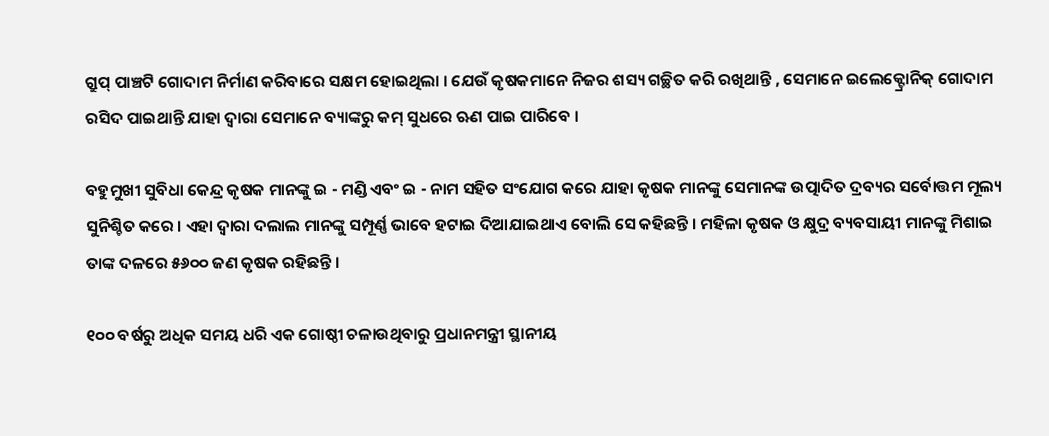ଗ୍ରୁପ୍ ପାଞ୍ଚଟି ଗୋଦାମ ନିର୍ମାଣ କରିବାରେ ସକ୍ଷମ ହୋଇଥିଲା । ଯେଉଁ କୃଷକମାନେ ନିଜର ଶସ୍ୟ ଗଚ୍ଛିତ କରି ରଖିଥାନ୍ତି , ସେମାନେ ଇଲେକ୍ଟ୍ରୋନିକ୍ ଗୋଦାମ ରସିଦ ପାଇଥାନ୍ତି ଯାହା ଦ୍ୱାରା ସେମାନେ ବ୍ୟାଙ୍କରୁ କମ୍ ସୁଧରେ ଋଣ ପାଇ ପାରିବେ ।

ବହୁମୁଖୀ ସୁବିଧା କେନ୍ଦ୍ର କୃଷକ ମାନଙ୍କୁ ଇ - ମଣ୍ଡି ଏବଂ ଇ - ନାମ ସହିତ ସଂଯୋଗ କରେ ଯାହା କୃଷକ ମାନଙ୍କୁ ସେମାନଙ୍କ ଉତ୍ପାଦିତ ଦ୍ରବ୍ୟର ସର୍ବୋତ୍ତମ ମୂଲ୍ୟ ସୁନିଶ୍ଚିତ କରେ । ଏହା ଦ୍ୱାରା ଦଲାଲ ମାନଙ୍କୁ ସମ୍ପୂର୍ଣ୍ଣ ଭାବେ ହଟାଇ ଦିଆଯାଇଥାଏ ବୋଲି ସେ କହିଛନ୍ତି । ମହିଳା କୃଷକ ଓ କ୍ଷୁଦ୍ର ବ୍ୟବସାୟୀ ମାନଙ୍କୁ ମିଶାଇ ତାଙ୍କ ଦଳରେ ୫୬୦୦ ଜଣ କୃଷକ ରହିଛନ୍ତି ।

୧୦୦ ବର୍ଷରୁ ଅଧିକ ସମୟ ଧରି ଏକ ଗୋଷ୍ଠୀ ଚଳାଉଥିବାରୁ ପ୍ରଧାନମନ୍ତ୍ରୀ ସ୍ଥାନୀୟ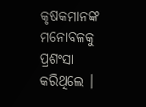କୃଷକମାନଙ୍କ ମନୋବଳକୁ ପ୍ରଶଂସା କରିଥିଲେ ।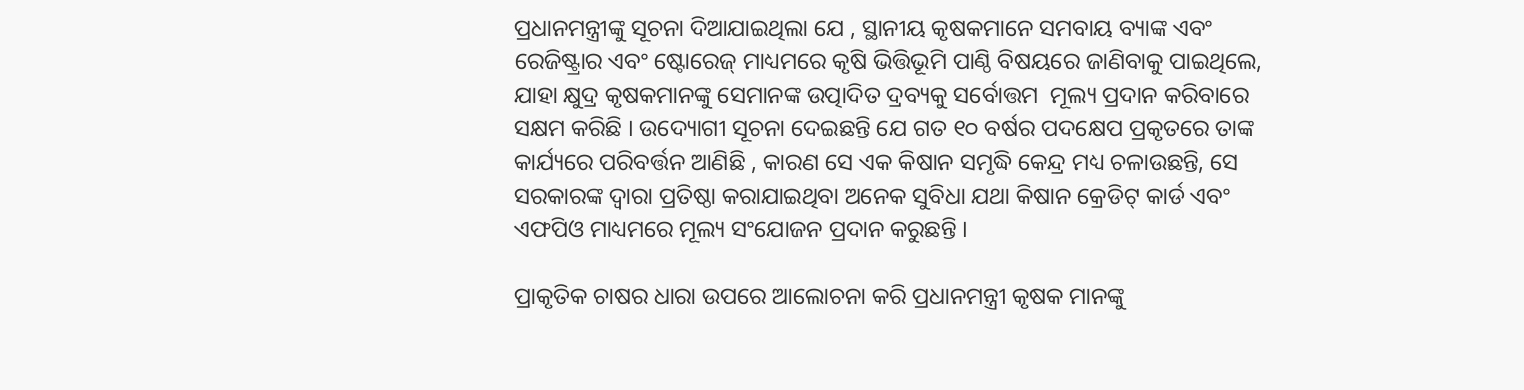ପ୍ରଧାନମନ୍ତ୍ରୀଙ୍କୁ ସୂଚନା ଦିଆଯାଇଥିଲା ଯେ , ସ୍ଥାନୀୟ କୃଷକମାନେ ସମବାୟ ବ୍ୟାଙ୍କ ଏବଂ ରେଜିଷ୍ଟ୍ରାର ଏବଂ ଷ୍ଟୋରେଜ୍ ମାଧ୍ୟମରେ କୃଷି ଭିତ୍ତିଭୂମି ପାଣ୍ଠି ବିଷୟରେ ଜାଣିବାକୁ ପାଇଥିଲେ,  ଯାହା କ୍ଷୁଦ୍ର କୃଷକମାନଙ୍କୁ ସେମାନଙ୍କ ଉତ୍ପାଦିତ ଦ୍ରବ୍ୟକୁ ସର୍ବୋତ୍ତମ  ମୂଲ୍ୟ ପ୍ରଦାନ କରିବାରେ ସକ୍ଷମ କରିଛି । ଉଦ୍ୟୋଗୀ ସୂଚନା ଦେଇଛନ୍ତି ଯେ ଗତ ୧୦ ବର୍ଷର ପଦକ୍ଷେପ ପ୍ରକୃତରେ ତାଙ୍କ କାର୍ଯ୍ୟରେ ପରିବର୍ତ୍ତନ ଆଣିଛି , କାରଣ ସେ ଏକ କିଷାନ ସମୃଦ୍ଧି କେନ୍ଦ୍ର ମଧ୍ୟ ଚଳାଉଛନ୍ତି, ସେ ସରକାରଙ୍କ ଦ୍ୱାରା ପ୍ରତିଷ୍ଠା କରାଯାଇଥିବା ଅନେକ ସୁବିଧା ଯଥା କିଷାନ କ୍ରେଡିଟ୍ କାର୍ଡ ଏବଂ ଏଫପିଓ ମାଧ୍ୟମରେ ମୂଲ୍ୟ ସଂଯୋଜନ ପ୍ରଦାନ କରୁଛନ୍ତି ।

ପ୍ରାକୃତିକ ଚାଷର ଧାରା ଉପରେ ଆଲୋଚନା କରି ପ୍ରଧାନମନ୍ତ୍ରୀ କୃଷକ ମାନଙ୍କୁ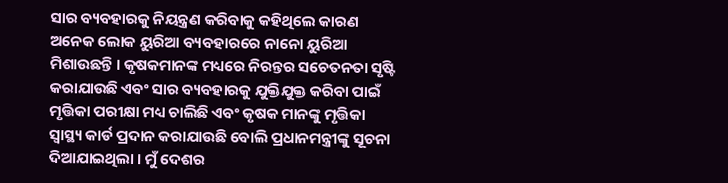ସାର ବ୍ୟବହାରକୁ ନିୟନ୍ତ୍ରଣ କରିବାକୁ କହିଥିଲେ କାରଣ ଅନେକ ଲୋକ ୟୁରିଆ ବ୍ୟବହାରରେ ନାନୋ ୟୁରିଆ ମିଶାଉଛନ୍ତି । କୃଷକମାନଙ୍କ ମଧ୍ୟରେ ନିରନ୍ତର ସଚେତନତା ସୃଷ୍ଟି କରାଯାଉଛି ଏବଂ ସାର ବ୍ୟବହାରକୁ ଯୁକ୍ତିଯୁକ୍ତ କରିବା ପାଇଁ ମୃତ୍ତିକା ପରୀକ୍ଷା ମଧ୍ୟ ଚାଲିଛି ଏବଂ କୃଷକ ମାନଙ୍କୁ ମୃତ୍ତିକା ସ୍ୱାସ୍ଥ୍ୟ କାର୍ଡ ପ୍ରଦାନ କରାଯାଉଛି ବୋଲି ପ୍ରଧାନମନ୍ତ୍ରୀଙ୍କୁ ସୂଚନା ଦିଆଯାଇଥିଲା । ମୁଁ ଦେଶର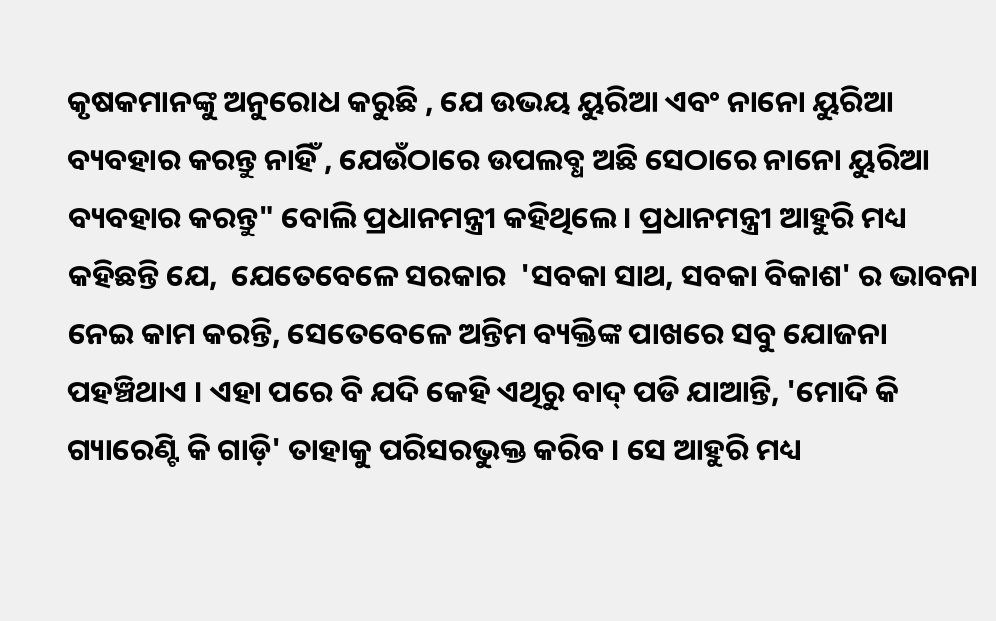କୃଷକମାନଙ୍କୁ ଅନୁରୋଧ କରୁଛି , ଯେ ଉଭୟ ୟୁରିଆ ଏବଂ ନାନୋ ୟୁରିଆ ବ୍ୟବହାର କରନ୍ତୁ ନାହିଁ , ଯେଉଁଠାରେ ଉପଲବ୍ଧ ଅଛି ସେଠାରେ ନାନୋ ୟୁରିଆ ବ୍ୟବହାର କରନ୍ତୁ" ବୋଲି ପ୍ରଧାନମନ୍ତ୍ରୀ କହିଥିଲେ । ପ୍ରଧାନମନ୍ତ୍ରୀ ଆହୁରି ମଧ୍ୟ କହିଛନ୍ତି ଯେ,  ଯେତେବେଳେ ସରକାର  'ସବକା ସାଥ, ସବକା ବିକାଶ' ର ଭାବନା ନେଇ କାମ କରନ୍ତି, ସେତେବେଳେ ଅନ୍ତିମ ବ୍ୟକ୍ତିଙ୍କ ପାଖରେ ସବୁ ଯୋଜନା ପହଞ୍ଚିଥାଏ । ଏହା ପରେ ବି ଯଦି କେହି ଏଥିରୁ ବାଦ୍ ପଡି ଯାଆନ୍ତି, 'ମୋଦି କି ଗ୍ୟାରେଣ୍ଟି କି ଗାଡ଼ି' ତାହାକୁ ପରିସରଭୁକ୍ତ କରିବ । ସେ ଆହୁରି ମଧ୍ୟ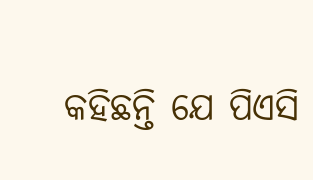କହିଛନ୍ତି ଯେ ପିଏସି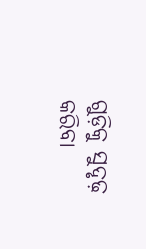ଗୁଡ଼ିକୁ ସୁଦୃଢ଼ କରିବା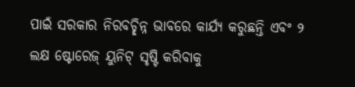ପାଇଁ ସରକାର ନିରବଚ୍ଛିନ୍ନ ଭାବରେ କାର୍ଯ୍ୟ କରୁଛନ୍ତି ଏବଂ ୨ ଲକ୍ଷ ଷ୍ଟୋରେଜ୍ ୟୁନିଟ୍ ସୃଷ୍ଟି କରିବାକୁ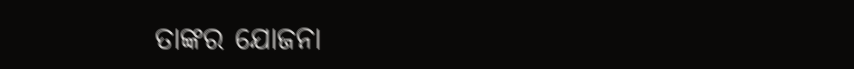ତାଙ୍କର ଯୋଜନା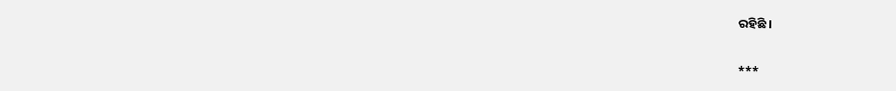ରହିଛି ।

***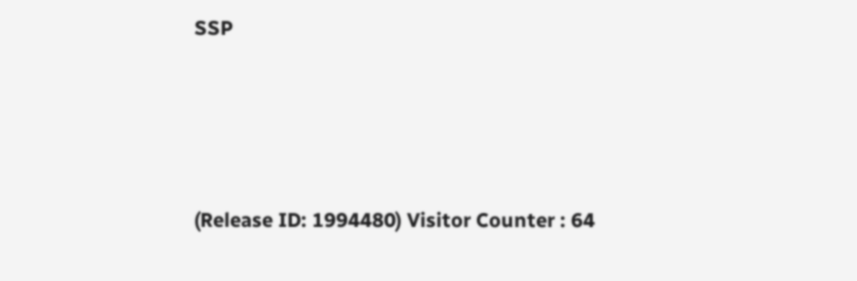SSP





(Release ID: 1994480) Visitor Counter : 64